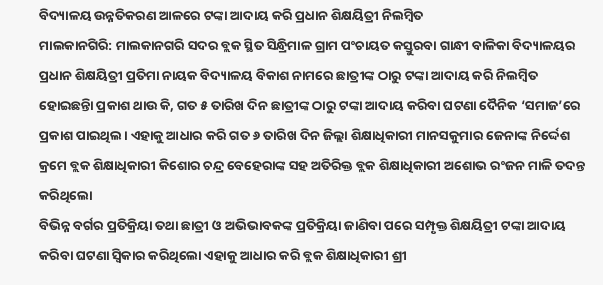ବିଦ୍ୟାଳୟ ଉନ୍ନତିକରଣ ଆଳରେ ଟଙ୍କା ଆଦାୟ କରି ପ୍ରଧାନ ଶିକ୍ଷୟିତ୍ରୀ ନିଲମ୍ବିତ
ମାଲକାନଗିରି: ମାଲକାନଗରି ସଦର ବ୍ଲକ ସ୍ଥିତ ସିନ୍ଧ୍ରିମାଳ ଗ୍ରାମ ପଂଚାୟତ କସ୍ତୁରବା ଗାନ୍ଧୀ ବାଳିକା ବିଦ୍ୟାଳୟର ପ୍ରଧାନ ଶିକ୍ଷୟିତ୍ରୀ ପ୍ରତିମା ନାୟକ ବିଦ୍ୟାଳୟ ବିକାଶ ନାମରେ ଛାତ୍ରୀଙ୍କ ଠାରୁ ଟଙ୍କା ଆଦାୟ କରି ନିଲମ୍ବିତ ହୋଇଛନ୍ତିା ପ୍ରକାଶ ଥାଉ କି, ଗତ ୫ ତାରିଖ ଦିନ ଛାତ୍ରୀଙ୍କ ଠାରୁ ଟଙ୍କା ଆଦାୟ କରିବା ଘଟଣା ଦୈନିକ ‘ସମାଜ’ରେ ପ୍ରକାଶ ପାଇଥିଲ। ଏହାକୁ ଆଧାର କରି ଗତ ୬ ତାରିଖ ଦିନ ଜିଲ୍ଲା ଶିକ୍ଷାଧିକାରୀ ମାନସକୁମାର ଜେନାଙ୍କ ନିର୍ଦ୍ଦେଶ କ୍ରମେ ବ୍ଲକ ଶିକ୍ଷାଧିକାରୀ କିଶୋର ଚନ୍ଦ୍ର ବେହେରାଙ୍କ ସହ ଅତିରିକ୍ତ ବ୍ଲକ ଶିକ୍ଷାଧିକାରୀ ଅଶୋଭ ରଂଜନ ମାଳି ତଦନ୍ତ କରିଥିଲୋ
ବିଭିନ୍ନ ବର୍ଗର ପ୍ରତିକ୍ରିୟା ତଥା ଛାତ୍ରୀ ଓ ଅଭିଭାବକଙ୍କ ପ୍ରତିକ୍ରିୟା ଜାଣିବା ପରେ ସମ୍ପୃକ୍ତ ଶିକ୍ଷୟିତ୍ରୀ ଟଙ୍କା ଆଦାୟ କରିବା ଘଟଣା ସ୍ୱିକାର କରିଥିଲୋ ଏହାକୁ ଆଧାର କରି ବ୍ଲକ ଶିକ୍ଷାଧିକାରୀ ଶ୍ରୀ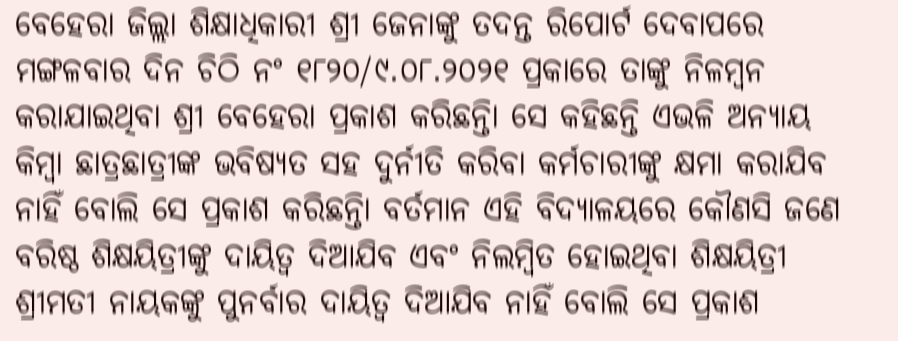ବେହେରା ଜିଲ୍ଲା ଶିକ୍ଷାଧିକାରୀ ଶ୍ରୀ ଜେନାଙ୍କୁ ତଦନ୍ତ ରିପୋର୍ଟ ଦେବାପରେ ମଙ୍ଗଳବାର ଦିନ ଚିଠି ନଂ ୧୮୨୦/୯.୦୮.୨୦୨୧ ପ୍ରକାରେ ତାଙ୍କୁ ନିଳମ୍ବନ କରାଯାଇଥିବା ଶ୍ରୀ ବେହେରା ପ୍ରକାଶ କରିଛନ୍ତିା ସେ କହିଛନ୍ତି ଏଭଳି ଅନ୍ୟାୟ କିମ୍ବା ଛାତ୍ରଛାତ୍ରୀଙ୍କ ଭବିଷ୍ୟତ ସହ ଦୁର୍ନୀତି କରିବା କର୍ମଚାରୀଙ୍କୁ କ୍ଷମା କରାଯିବ ନାହିଁ ବୋଲି ସେ ପ୍ରକାଶ କରିଛନ୍ତିା ବର୍ତମାନ ଏହି ବିଦ୍ୟାଳୟରେ କୌଣସି ଜଣେ ବରିଷ୍ଠ ଶିକ୍ଷୟିତ୍ରୀଙ୍କୁ ଦାୟିତ୍ୱ ଦିଆଯିବ ଏବଂ ନିଲମ୍ବିତ ହୋଇଥିବା ଶିକ୍ଷୟିତ୍ରୀ ଶ୍ରୀମତୀ ନାୟକଙ୍କୁ ପୁନର୍ବାର ଦାୟିତ୍ୱ ଦିଆଯିବ ନାହିଁ ବୋଲି ସେ ପ୍ରକାଶ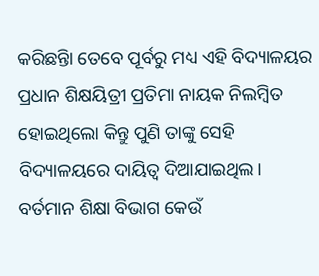କରିଛନ୍ତିା ତେବେ ପୂର୍ବରୁ ମଧ୍ୟ ଏହି ବିଦ୍ୟାଳୟର ପ୍ରଧାନ ଶିକ୍ଷୟିତ୍ରୀ ପ୍ରତିମା ନାୟକ ନିଲମ୍ବିତ ହୋଇଥିଲୋ କିନ୍ତୁ ପୁଣି ତାଙ୍କୁ ସେହି ବିଦ୍ୟାଳୟରେ ଦାୟିତ୍ୱ ଦିଆଯାଇଥିଲ। ବର୍ତମାନ ଶିକ୍ଷା ବିଭାଗ କେଉଁ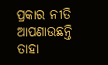ପ୍ରକାର ନୀତି ଆପଣାଉଛନ୍ତି ତାହା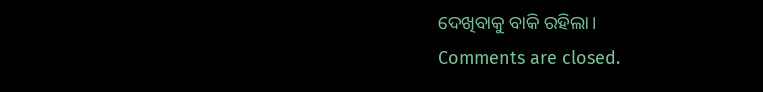ଦେଖିବାକୁ ବାକି ରହିଲା।
Comments are closed.